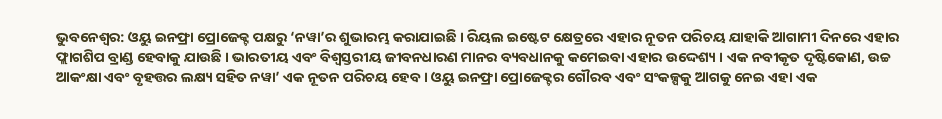ଭୁବନେଶ୍ୱର: ଓୟୁ ଇନଫ୍ରା ପ୍ରୋଜେକ୍ଟ ପକ୍ଷରୁ ‘ନୱା’ର ଶୁଭାରମ୍ଭ କରାଯାଇଛି । ରିୟଲ ଇଷ୍ଟେଟ କ୍ଷେତ୍ରରେ ଏହାର ନୂତନ ପରିଚୟ ଯାହାକି ଆଗାମୀ ଦିନରେ ଏହାର ଫ୍ଲାଗଶିପ ବ୍ରାଣ୍ଡ ହେବାକୁ ଯାଉଛି । ଭାରତୀୟ ଏବଂ ବିଶ୍ୱସ୍ତରୀୟ ଜୀବନଧାରଣ ମାନର ବ୍ୟବଧାନକୁ କମେଇବା ଏହାର ଉଦ୍ଦେଶ୍ୟ । ଏକ ନବୀକୃତ ଦୃଷ୍ଟିକୋଣ, ଉଚ୍ଚ ଆକଂକ୍ଷା ଏବଂ ବୃହତ୍ତର ଲକ୍ଷ୍ୟ ସହିତ ନୱା’ ଏକ ନୂତନ ପରିଚୟ ହେବ । ଓୟୁ ଇନଫ୍ରା ପ୍ରୋଜେକ୍ଟର ଗୌରବ ଏବଂ ସଂକଳ୍ପକୁ ଆଗକୁ ନେଇ ଏହା ଏକ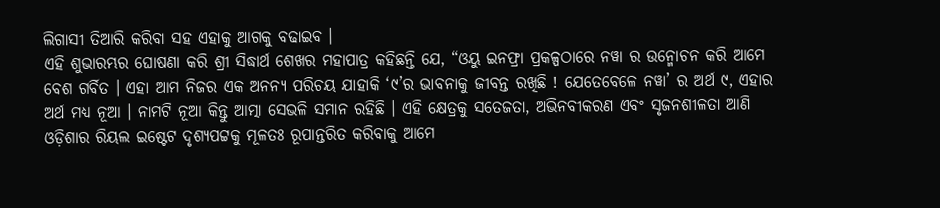ଲିଗାସୀ ତିଆରି କରିବା ସହ ଏହାକୁ ଆଗକୁ ବଢାଇବ ।
ଏହି ଶୁଭାରମ୍ଭର ଘୋଷଣା କରି ଶ୍ରୀ ସିଦ୍ଧାର୍ଥ ଶେଖର ମହାପାତ୍ର କହିଛନ୍ତି ଯେ, “ଓୟୁ ଇନଫ୍ରା ପ୍ରକଳ୍ପଠାରେ ନୱା ର ଉନ୍ମୋଚନ କରି ଆମେ ବେଶ ଗର୍ବିତ । ଏହା ଆମ ନିଜର ଏକ ଅନନ୍ୟ ପରିଚୟ ଯାହାକି ‘୯’ର ଭାବନାକୁ ଜୀବନ୍ତ ରଖିଛି ! ଯେତେବେଳେ ନୱା’ ର ଅର୍ଥ ୯, ଏହାର ଅର୍ଥ ମଧ୍ୟ ନୂଆ । ନାମଟି ନୂଆ କିନ୍ତୁ ଆତ୍ମା ସେଭଳି ସମାନ ରହିଛି । ଏହି କ୍ଷେତ୍ରକୁ ସତେଜତା, ଅଭିନବୀକରଣ ଏବଂ ସୃଜନଶୀଳତା ଆଣି ଓଡ଼ିଶାର ରିୟଲ ଇଷ୍ଟେଟ ଦୃଶ୍ୟପଟ୍ଟକୁ ମୂଳତଃ ରୂପାନ୍ତରିତ କରିବାକୁ ଆମେ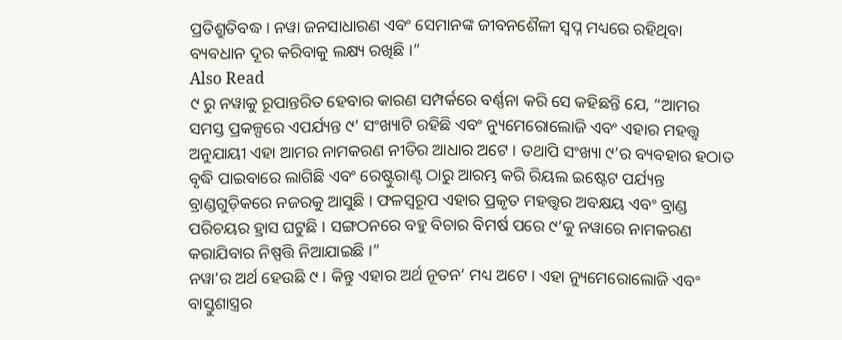ପ୍ରତିଶ୍ରୁତିବଦ୍ଧ । ନୱା ଜନସାଧାରଣ ଏବଂ ସେମାନଙ୍କ ଜୀବନଶୈଳୀ ସ୍ୱପ୍ନ ମଧ୍ୟରେ ରହିଥିବା ବ୍ୟବଧାନ ଦୂର କରିବାକୁ ଲକ୍ଷ୍ୟ ରଖିଛି ।”
Also Read
୯ ରୁ ନୱାକୁ ରୂପାନ୍ତରିତ ହେବାର କାରଣ ସମ୍ପର୍କରେ ବର୍ଣ୍ଣନା କରି ସେ କହିଛନ୍ତି ଯେ, “ଆମର ସମସ୍ତ ପ୍ରକଳ୍ପରେ ଏପର୍ଯ୍ୟନ୍ତ ୯’ ସଂଖ୍ୟାଟି ରହିଛି ଏବଂ ନ୍ୟୁମେରୋଲୋଜି ଏବଂ ଏହାର ମହତ୍ତ୍ୱ ଅନୁଯାୟୀ ଏହା ଆମର ନାମକରଣ ନୀତିର ଆଧାର ଅଟେ । ତଥାପି ସଂଖ୍ୟା ୯’ର ବ୍ୟବହାର ହଠାତ ବୃଦ୍ଧି ପାଇବାରେ ଲାଗିଛି ଏବଂ ରେଷ୍ଟୁରାଣ୍ଟ ଠାରୁ ଆରମ୍ଭ କରି ରିୟଲ ଇଷ୍ଟେଟ ପର୍ଯ୍ୟନ୍ତ ବ୍ରାଣ୍ଡଗୁଡ଼ିକରେ ନଜରକୁ ଆସୁଛି । ଫଳସ୍ୱରୂପ ଏହାର ପ୍ରକୃତ ମହତ୍ତ୍ୱର ଅବକ୍ଷୟ ଏବଂ ବ୍ରାଣ୍ଡ ପରିଚୟର ହ୍ରାସ ଘଟୁଛି । ସଙ୍ଗଠନରେ ବହୁ ବିଚାର ବିମର୍ଷ ପରେ ୯’କୁ ନୱାରେ ନାମକରଣ କରାଯିବାର ନିଷ୍ପତ୍ତି ନିଆଯାଇଛି ।”
ନୱା’ର ଅର୍ଥ ହେଉଛି ୯ । କିନ୍ତୁ ଏହାର ଅର୍ଥ ନୂତନ’ ମଧ୍ୟ ଅଟେ । ଏହା ନ୍ୟୁମେରୋଲୋଜି ଏବଂ ବାସ୍ତୁଶାସ୍ତ୍ରର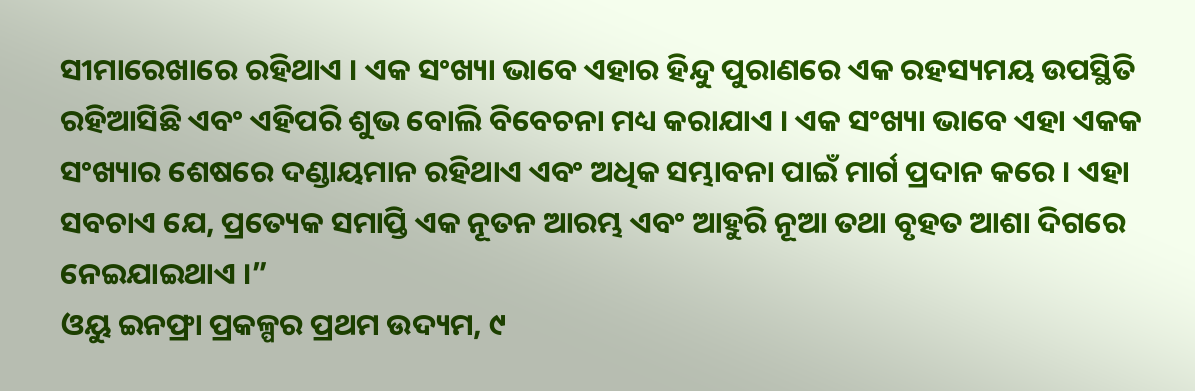ସୀମାରେଖାରେ ରହିଥାଏ । ଏକ ସଂଖ୍ୟା ଭାବେ ଏହାର ହିନ୍ଦୁ ପୁରାଣରେ ଏକ ରହସ୍ୟମୟ ଉପସ୍ଥିତି ରହିଆସିଛି ଏବଂ ଏହିପରି ଶୁଭ ବୋଲି ବିବେଚନା ମଧ୍ୟ କରାଯାଏ । ଏକ ସଂଖ୍ୟା ଭାବେ ଏହା ଏକକ ସଂଖ୍ୟାର ଶେଷରେ ଦଣ୍ଡାୟମାନ ରହିଥାଏ ଏବଂ ଅଧିକ ସମ୍ଭାବନା ପାଇଁ ମାର୍ଗ ପ୍ରଦାନ କରେ । ଏହା ସବଚାଏ ଯେ, ପ୍ରତ୍ୟେକ ସମାପ୍ତି ଏକ ନୂତନ ଆରମ୍ଭ ଏବଂ ଆହୁରି ନୂଆ ତଥା ବୃହତ ଆଶା ଦିଗରେ ନେଇଯାଇଥାଏ ।”
ଓୟୁ ଇନଫ୍ରା ପ୍ରକଳ୍ପର ପ୍ରଥମ ଉଦ୍ୟମ, ୯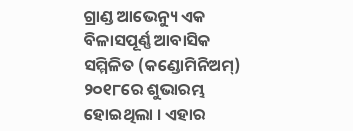ଗ୍ରାଣ୍ଡ ଆଭେନ୍ୟୁ ଏକ ବିଳାସପୂର୍ଣ୍ଣ ଆବାସିକ ସମ୍ମିଳିତ (କଣ୍ଡୋମିନିଅମ୍) ୨୦୧୮ରେ ଶୁଭାରମ୍ଭ ହୋଇଥିଲା । ଏହାର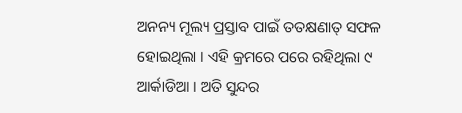ଅନନ୍ୟ ମୂଲ୍ୟ ପ୍ରସ୍ତାବ ପାଇଁ ତତକ୍ଷଣାତ୍ ସଫଳ ହୋଇଥିଲା । ଏହି କ୍ରମରେ ପରେ ରହିଥିଲା ୯ ଆର୍କାଡିଆ । ଅତି ସୁନ୍ଦର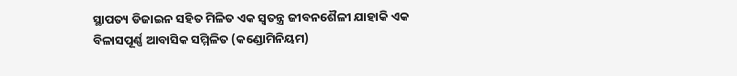ସ୍ଥାପତ୍ୟ ଡିଜାଇନ ସହିତ ମିଳିତ ଏକ ସ୍ୱତନ୍ତ୍ର ଜୀବନଶୈଳୀ ଯାହାକି ଏକ ବିଳାସପୂର୍ଣ୍ଣ ଆବାସିକ ସମ୍ମିଳିତ (କଣ୍ଡୋମିନିୟମ)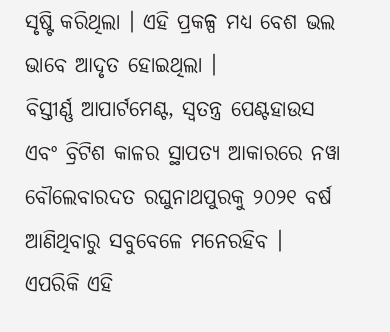ସୃଷ୍ଟି କରିଥିଲା । ଏହି ପ୍ରକଳ୍ପ ମଧ୍ୟ ବେଶ ଭଲ ଭାବେ ଆଦୃତ ହୋଇଥିଲା ।
ବିସ୍ତୀର୍ଣ୍ଣ ଆପାର୍ଟମେଣ୍ଟ, ସ୍ୱତନ୍ତ୍ର ପେଣ୍ଟହାଉସ ଏବଂ ବ୍ରିଟିଶ କାଳର ସ୍ଥାପତ୍ୟ ଆକାରରେ ନୱା ବୌଲେବାରଦତ ରଘୁନାଥପୁରକୁ ୨୦୨୧ ବର୍ଷ ଆଣିଥିବାରୁ ସବୁବେଳେ ମନେରହିବ । ଏପରିକି ଏହି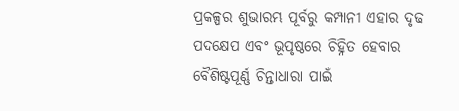ପ୍ରକଳ୍ପର ଶୁଭାରମ୍ଭ ପୂର୍ବରୁ କମ୍ପାନୀ ଏହାର ଦୃଢ ପଦକ୍ଷେପ ଏବଂ ଭୂପୃଷ୍ଠରେ ଚିହ୍ନିତ ହେବାର ବୈଶିଷ୍ଟପୂର୍ଣ୍ଣ ଚିନ୍ତାଧାରା ପାଇଁ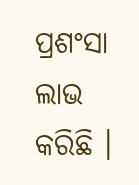ପ୍ରଶଂସା ଲାଭ କରିଛି ।